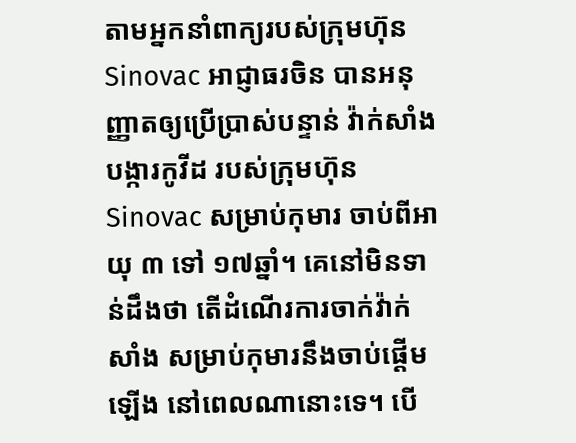តាមអ្នកនាំពាក្យរបស់ក្រុមហ៊ុន Sinovac អាជ្ញាធរចិន បានអនុញ្ញាតឲ្យប្រើប្រាស់បន្ទាន់ វ៉ាក់សាំងបង្ការកូវីដ របស់ក្រុមហ៊ុន Sinovac សម្រាប់កុមារ ចាប់ពីអាយុ ៣ ទៅ ១៧ឆ្នាំ។ គេនៅមិនទាន់ដឹងថា តើដំណើរការចាក់វ៉ាក់សាំង សម្រាប់កុមារនឹងចាប់ផ្តើមឡើង នៅពេលណានោះទេ។ បើ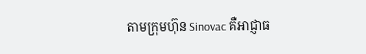តាមក្រុមហ៊ុន Sinovac គឺអាជ្ញាធ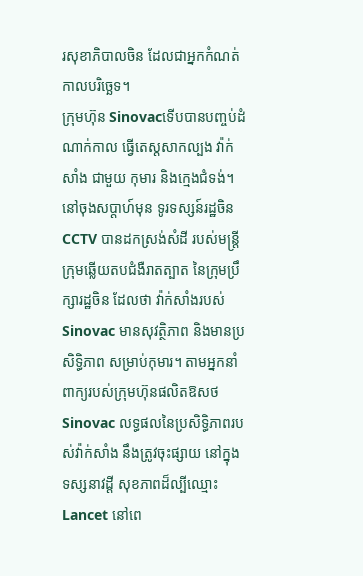រសុខាភិបាលចិន ដែលជាអ្នកកំណត់កាលបរិច្ឆេទ។
ក្រុមហ៊ុន Sinovacទើបបានបញ្ចប់ដំណាក់កាល ធ្វើតេស្តសាកល្បង វ៉ាក់សាំង ជាមួយ កុមារ និងក្មេងជំទង់។ នៅចុងសប្តាហ៍មុន ទូរទស្សន៍រដ្ឋចិន CCTV បានដកស្រង់សំដី របស់មន្រ្តីក្រុមឆ្លើយតបជំងឺរាតត្បាត នៃក្រុមប្រឹក្សារដ្ឋចិន ដែលថា វ៉ាក់សាំងរបស់Sinovac មានសុវត្ថិភាព និងមានប្រសិទ្ធិភាព សម្រាប់កុមារ។ តាមអ្នកនាំពាក្យរបស់ក្រុមហ៊ុនផលិតឱសថ Sinovac លទ្ធផលនៃប្រសិទ្ធិភាពរបស់វ៉ាក់សាំង នឹងត្រូវចុះផ្សាយ នៅក្នុងទស្សនាវដ្តី សុខភាពដ៏ល្បីឈ្មោះ Lancet នៅពេ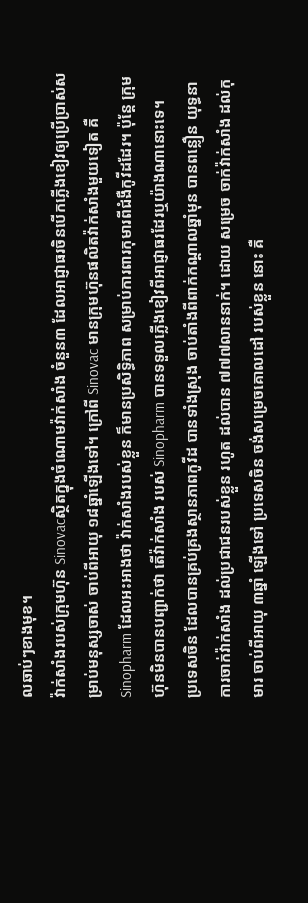លឆាប់ៗខាងមុខ។
វ៉ាក់សាំងរបស់ក្រុមហ៊ុន Sinovacស្ថិតក្នុងចំណោមវ៉ាក់សាំង ចំនួន៣ ដែលអាជ្ញាធរចិនបើកភ្លើងខៀវឲ្យប្រើប្រាស់សម្រាប់មនុស្សចាស់ ចាប់ពីអាយុ ១៨ឆ្នាំឡើងទៅ។ ក្រៅពី Sinovac មានក្រុមហ៊ុនផលិតវ៉ាក់សាំងមួយទៀត គឺ Sinopharm ដែលអះអាងថា វ៉ាក់សាំងរបស់ខ្លួន ក៏មានប្រសិទ្ធិភាព សម្រាប់ការពារកុមារពីជំងឺកូវីដដែរ។ ប៉ុន្តែ ក្រុមហ៊ុនមិនបានបញ្ជាក់ថា តើវ៉ាក់សាំង របស់ Sinopharm បានទទួលភ្លើងខៀវពីអាជ្ញាធរដែរឬយ៉ាងណានោះទេ។
ប្រទេសចិន ដែលបានគ្រប់គ្រងស្ថានភាពកូវីដ បានទាំងស្រុង ចាប់តាំងពីពាក់កណ្តាលឆ្នាំមុន បានពន្លឿន យុទ្ធនាការចាក់វ៉ាក់សាំង ដល់ប្រជាជនរបស់ខ្លួន រហូត ដល់បាន ៧៧៧លាននាក់។ ដោយ សម្រេច ចាក់វ៉ាក់សាំង ដល់កុមារ ចាប់ពីអាយុ ៣ឆ្នាំ ឡើងទៅ ប្រទេសចិន ចង់សម្រេចគោលដៅ របស់ខ្លួន នោះ គឺ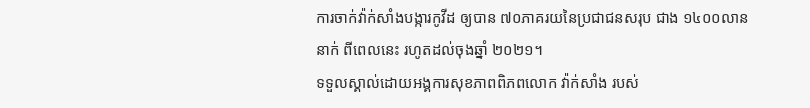ការចាក់វ៉ាក់សាំងបង្ការកូវីដ ឲ្យបាន ៧០ភាគរយនៃប្រជាជនសរុប ជាង ១៤០០លាននាក់ ពីពេលនេះ រហូតដល់ចុងឆ្នាំ ២០២១។
ទទួលស្គាល់ដោយអង្គការសុខភាពពិភពលោក វ៉ាក់សាំង របស់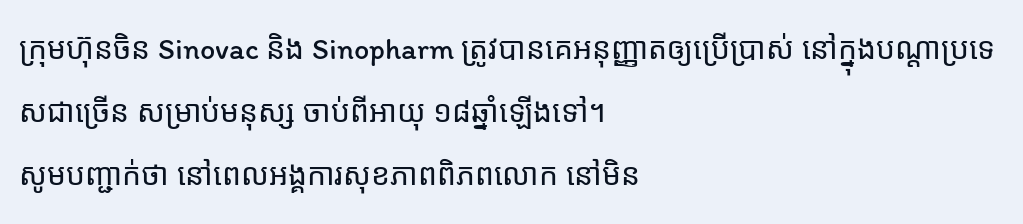ក្រុមហ៊ុនចិន Sinovac និង Sinopharm ត្រូវបានគេអនុញ្ញាតឲ្យប្រើប្រាស់ នៅក្នុងបណ្តាប្រទេសជាច្រើន សម្រាប់មនុស្ស ចាប់ពីអាយុ ១៨ឆ្នាំឡើងទៅ។
សូមបញ្ជាក់ថា នៅពេលអង្គការសុខភាពពិភពលោក នៅមិន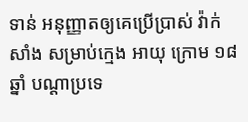ទាន់ អនុញ្ញាតឲ្យគេប្រើប្រាស់ វ៉ាក់សាំង សម្រាប់ក្មេង អាយុ ក្រោម ១៨ឆ្នាំ បណ្តាប្រទេ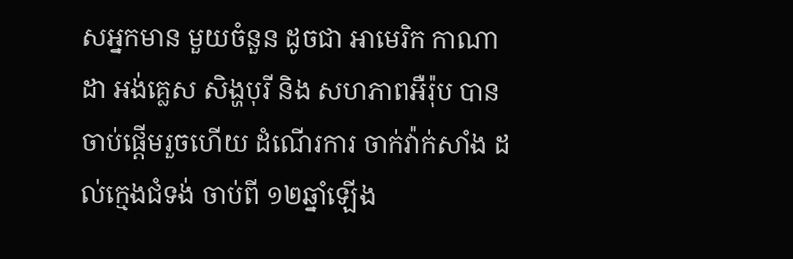សអ្នកមាន មួយចំនួន ដូចជា អាមេរិក កាណាដា អង់គ្លេស សិង្ហបុរី និង សហភាពអឺរ៉ុប បានចាប់ផ្តើមរួចហើយ ដំណើរការ ចាក់វ៉ាក់សាំង ដល់ក្មេងជំទង់ ចាប់ពី ១២ឆ្នាំឡើង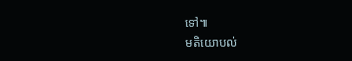ទៅ៕
មតិយោបល់